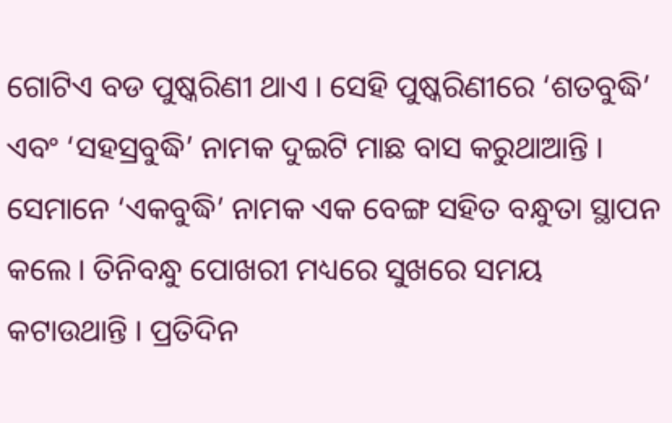ଗୋଟିଏ ବଡ ପୁଷ୍କରିଣୀ ଥାଏ । ସେହି ପୁଷ୍କରିଣୀରେ ‘ଶତବୁଦ୍ଧି’ ଏବଂ ‘ସହସ୍ରବୁଦ୍ଧି’ ନାମକ ଦୁଇଟି ମାଛ ବାସ କରୁଥାଆନ୍ତି । ସେମାନେ ‘ଏକବୁଦ୍ଧି’ ନାମକ ଏକ ବେଙ୍ଗ ସହିତ ବନ୍ଧୁତା ସ୍ଥାପନ କଲେ । ତିନିବନ୍ଧୁ ପୋଖରୀ ମଧ୍ୟରେ ସୁଖରେ ସମୟ କଟାଉଥାନ୍ତି । ପ୍ରତିଦିନ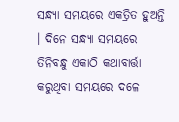ସନ୍ଧ୍ୟା ସମୟରେ ଏକତ୍ରିତ ହୁଅନ୍ତି । ଦିନେ ସନ୍ଧ୍ୟା ସମୟରେ ତିନିବନ୍ଧୁ ଏକାଠି କଥାବାର୍ତ୍ତା କରୁଥିବା ସମୟରେ ଦଳେ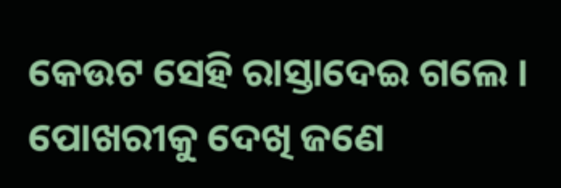କେଉଟ ସେହି ରାସ୍ତାଦେଇ ଗଲେ । ପୋଖରୀକୁ ଦେଖି ଜଣେ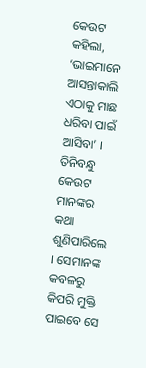କେଉଟ କହିଲା, ‘ଭାଇମାନେ ଆସନ୍ତାକାଲି ଏଠାକୁ ମାଛ ଧରିବା ପାଇଁ ଆସିବା’ । ତିନିବନ୍ଧୁ କେଉଟ ମାନଙ୍କର କଥା ଶୁଣିପାରିଲେ । ସେମାନଙ୍କ କବଳରୁ କିପରି ମୁକ୍ତି ପାଇବେ ସେ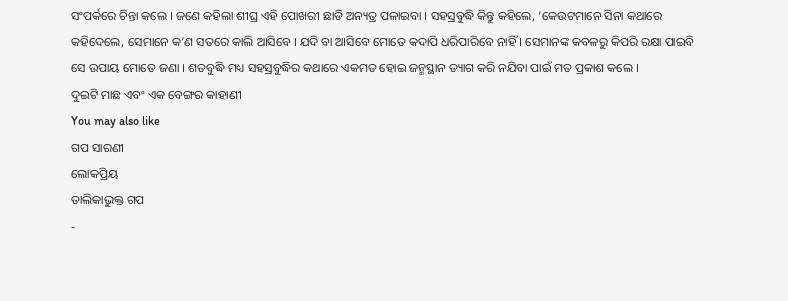ସଂପର୍କରେ ଚିନ୍ତା କଲେ । ଜଣେ କହିଲା ଶୀଘ୍ର ଏହି ପୋଖରୀ ଛାଡି ଅନ୍ୟତ୍ର ପଳାଇବା । ସହସ୍ରବୁଦ୍ଧି କିନ୍ତୁ କହିଲେ, ‘କେଉଟମାନେ ସିନା କଥାରେ କହିଦେଲେ, ସେମାନେ କ’ଣ ସତରେ କାଲି ଆସିବେ । ଯଦି ବା ଆସିବେ ମୋତେ କଦାପି ଧରିପାରିବେ ନାହିଁ । ସେମାନଙ୍କ କବଳରୁ କିପରି ରକ୍ଷା ପାଇବି ସେ ଉପାୟ ମୋତେ ଜଣା । ଶତବୁଦ୍ଧି ମଧ୍ୟ ସହସ୍ରବୁଦ୍ଧିର କଥାରେ ଏକମତ ହୋଇ ଜନ୍ମସ୍ଥାନ ତ୍ୟାଗ କରି ନଯିବା ପାଇଁ ମତ ପ୍ରକାଶ କଲେ ।
ଦୁଇଟି ମାଛ ଏବଂ ଏକ ବେଙ୍ଗର କାହାଣୀ
You may also like
ଗପ ସାରଣୀ
ଲୋକପ୍ରିୟ
ତାଲିକାଭୁକ୍ତ ଗପ
-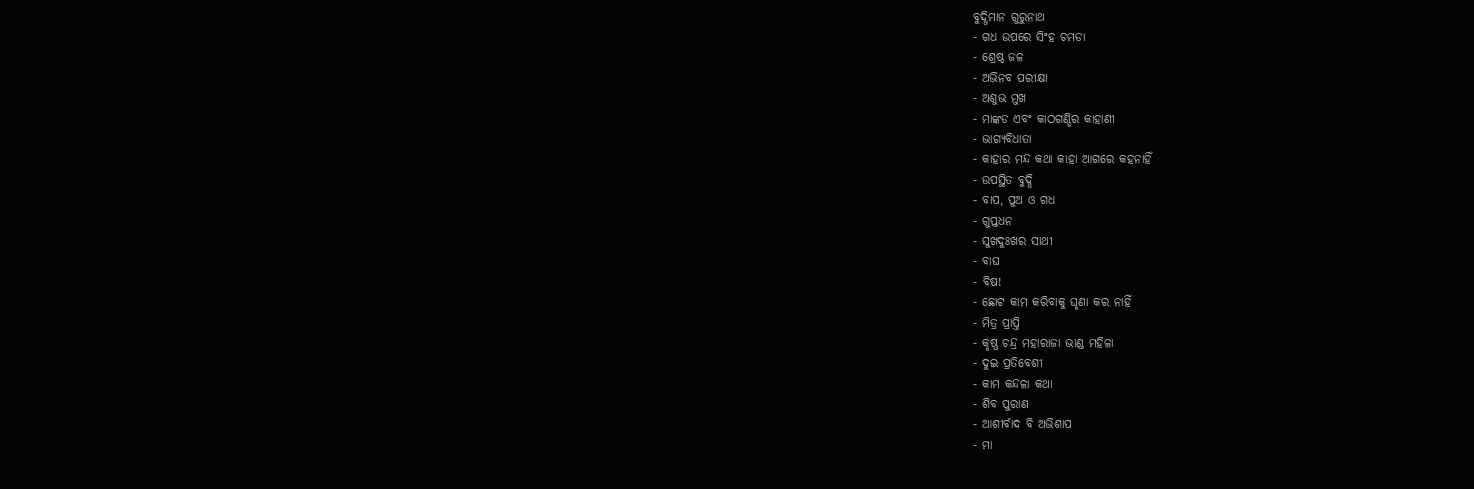ବୁଦ୍ଧିମାନ ଗୁରୁନାଥ
- ଗଧ ଉପରେ ସିଂହ ଚମଡା
- ଶ୍ରେଷ୍ଠ ଜଳ
- ଅଭିନବ ପରୀକ୍ଷା
- ଅଶୁଭ ମୁଖ
- ମାଙ୍କଡ ଏବଂ କାଠଗଣ୍ଡିର କାହାଣୀ
- ଭାଗ୍ୟବିଧାତା
- କାହାର ମନ୍ଦ କଥା କାହା ଆଗରେ କହନାହିଁ
- ଉପସ୍ଥିତ ବୁଦ୍ଧି
- ବାପ, ପୁଅ ଓ ଗଧ
- ଗୁପ୍ତଧନ
- ସୁଖଦୁଃଖର ସାଥୀ
- ବାଘ
- ବିଷ!
- ଛୋଟ କାମ କରିବାକୁ ଘୃଣା କର ନାହିଁ
- ମିତ୍ର ପ୍ରାପ୍ତି
- କୃଷ୍ଣ ଚନ୍ଦ୍ର ମହାରାଜା ଭାଣ୍ଡ ମହିଳା
- ଦୁଇ ପ୍ରତିବେଶୀ
- କାମ କନ୍ଦଳା କଥା
- ଶିବ ପୁରାଣ
- ଆଶୀର୍ବାଦ ବି ଅଭିଶାପ
- ମା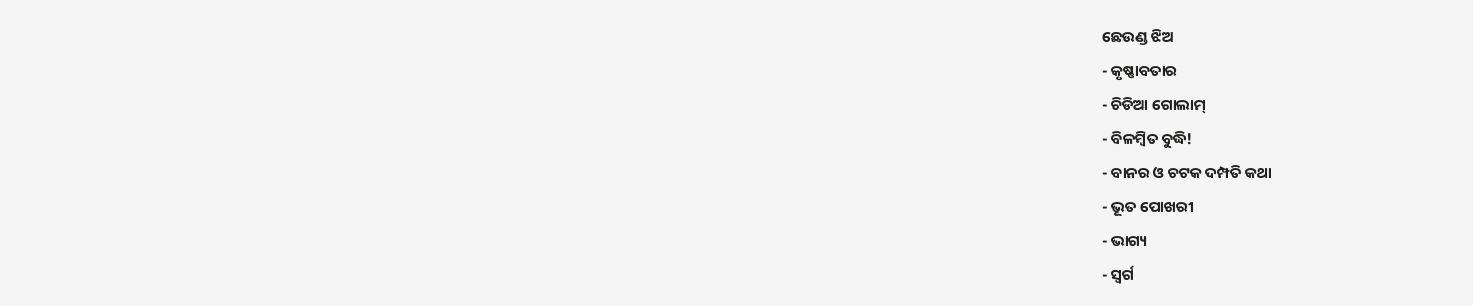ଛେଉଣ୍ଡ ଝିଅ
- କୃଷ୍ଣାବତାର
- ଚିଡିଆ ଗୋଲାମ୍
- ବିଳମ୍ବିତ ବୁଦ୍ଧି!
- ବାନର ଓ ଚଟକ ଦମ୍ପତି କଥା
- ଭୂତ ପୋଖରୀ
- ଭାଗ୍ୟ
- ସ୍ୱର୍ଗ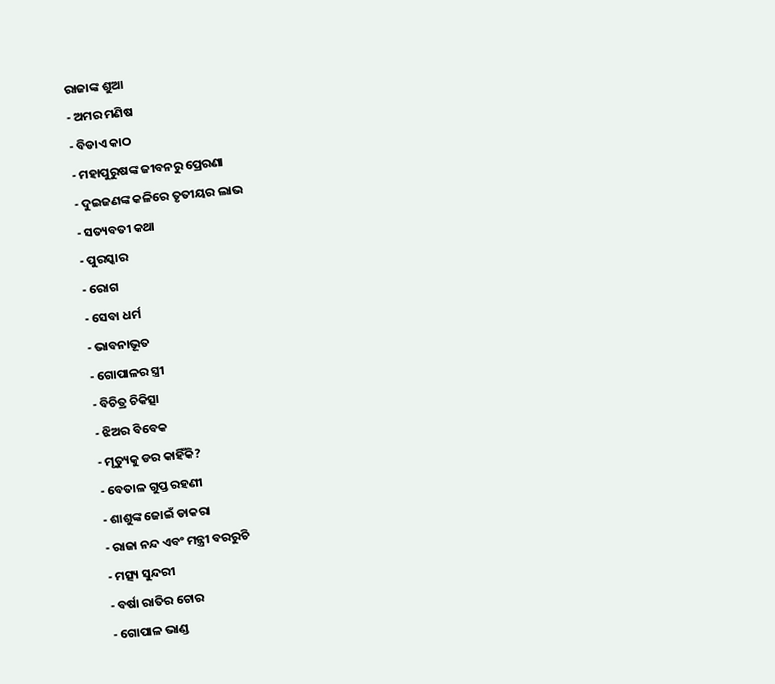ରାଜାଙ୍କ ଶୁଆ
- ଅମର ମଣିଷ
- ବିଡାଏ କାଠ
- ମହାପୁରୁଷଙ୍କ ଜୀବନରୁ ପ୍ରେରଣା
- ଦୁଇଜଣଙ୍କ କଳିରେ ତୃତୀୟର ଲାଭ
- ସତ୍ୟବତୀ କଥା
- ପୁରସ୍କାର
- ରୋଗ
- ସେବା ଧର୍ମ
- ଭାବନାଭୂତ
- ଗୋପାଳର ସ୍ତ୍ରୀ
- ବିଚିତ୍ର ଚିକିତ୍ସା
- ଝିଅର ବିବେକ
- ମୃତ୍ୟୁକୁ ଡର କାହିଁକି?
- ବେତାଳ ଗୁପ୍ତ ରହଣୀ
- ଶାଶୁଙ୍କ ଜୋଇଁ ଡାକରା
- ରାଜା ନନ୍ଦ ଏବଂ ମନ୍ତ୍ରୀ ବରରୁଚି
- ମତ୍ସ୍ୟ ସୁନ୍ଦରୀ
- ବର୍ଷା ରାତିର ଚୋର
- ଗୋପାଳ ଭାଣ୍ଡ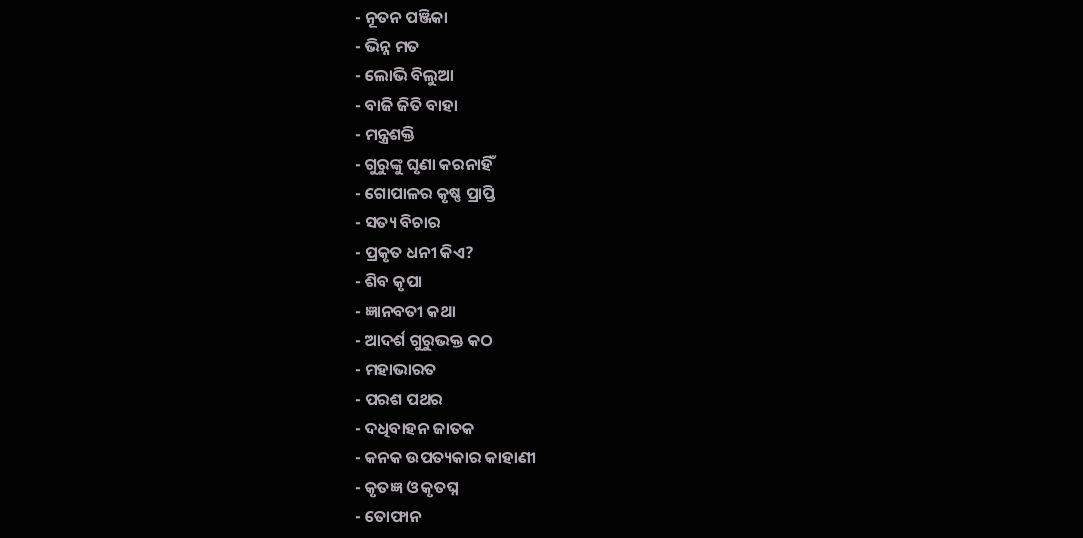- ନୂତନ ପଞ୍ଜିକା
- ଭିନ୍ନ ମତ
- ଲୋଭି ବିଲୁଆ
- ବାଜି ଜିତି ବାହା
- ମନ୍ତ୍ରଶକ୍ତି
- ଗୁରୁଙ୍କୁ ଘୃଣା କରନାହିଁ
- ଗୋପାଳର କୃଷ୍ଣ ପ୍ରାପ୍ତି
- ସତ୍ୟ ବିଚାର
- ପ୍ରକୃତ ଧନୀ କିଏ?
- ଶିବ କୃପା
- ଜ୍ଞାନବତୀ କଥା
- ଆଦର୍ଶ ଗୁରୁଭକ୍ତ କଠ
- ମହାଭାରତ
- ପରଶ ପଥର
- ଦଧିବାହନ ଜାତକ
- କନକ ଉପତ୍ୟକାର କାହାଣୀ
- କୃତଜ୍ଞ ଓ କୃତଘ୍ନ
- ତୋଫାନ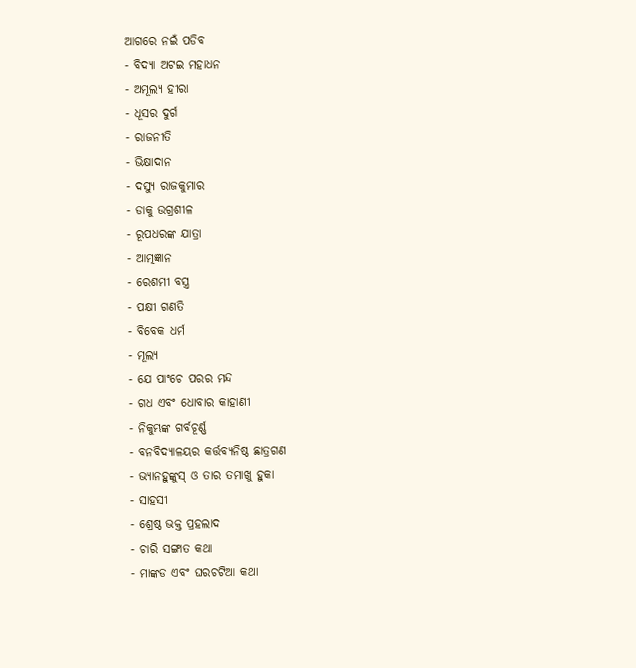ଆଗରେ ନଇଁ ପଡିବ
- ବିଦ୍ୟା ଅଟଇ ମହାଧନ
- ଅମୂଲ୍ୟ ହୀରା
- ଧୂସର ଦୁର୍ଗ
- ରାଜନୀତି
- ଭିକ୍ଷାଦାନ
- ଦସ୍ୟୁ ରାଜକୁମାର
- ଡାକୁ ଉଗ୍ରଶୀଳ
- ରୂପଧରଙ୍କ ଯାତ୍ରା
- ଆତ୍ମଜ୍ଞାନ
- ରେଶମୀ ବସ୍ତ୍ର
- ପକ୍ଷୀ ଗଣତି
- ବିବେକ ଧର୍ମ
- ମୂଲ୍ୟ
- ଯେ ପାଂଚେ ପରର ମନ୍ଦ
- ଗଧ ଏବଂ ଧୋବାର କାହାଣୀ
- ନିକୁମ୍ଭଙ୍କ ଗର୍ବଚୂର୍ଣ୍ଣ
- ବନବିଦ୍ୟାଳୟର କର୍ତ୍ତବ୍ୟନିଷ୍ଠ ଛାତ୍ରଗଣ
- ଭ୍ୟାନହୁଙ୍କୁସ୍ ଓ ତାର ତମାଖୁ ହୁକା
- ସାହସୀ
- ଶ୍ରେଷ୍ଠ ଭକ୍ତ ପ୍ରହଲାଦ
- ଚାରି ସଙ୍ଗାତ କଥା
- ମାଙ୍କଡ ଏବଂ ଘରଚଟିଆ କଥା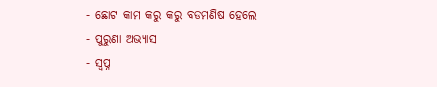- ଛୋଟ କାମ କରୁ କରୁ ବଡମଣିଷ ହେଲେ
- ପୁରୁଣା ଅଭ୍ୟାସ
- ସ୍ୱପ୍ନ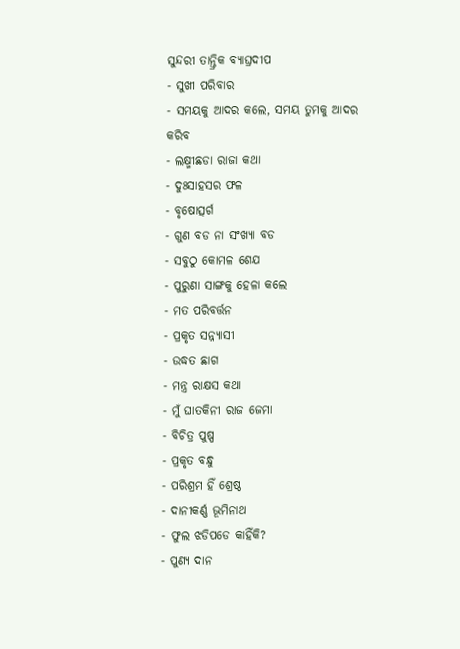ସୁନ୍ଦରୀ ତାନ୍ତ୍ରିକ ବ୍ୟାଘ୍ରଦୀପ
- ସୁଖୀ ପରିବାର
- ସମୟକୁ ଆଦର କଲେ, ସମୟ ତୁମକୁ ଆଦର କରିବ
- ଲକ୍ଷ୍ମୀଛଡା ରାଜା କଥା
- ଦୁଃସାହସର ଫଳ
- ବୃଷୋତ୍ସର୍ଗ
- ଗୁଣ ବଡ ନା ସଂଖ୍ୟା ବଡ
- ସବୁଠୁ କୋମଳ ଶେଯ
- ପୁରୁଣା ସାଙ୍ଗକୁ ହେଳା କଲେ
- ମତ ପରିବର୍ତ୍ତନ
- ପ୍ରକୃତ ସନ୍ନ୍ୟାସୀ
- ଉଦ୍ଧତ ଛାଗ
- ମନ୍ତ୍ର ରାକ୍ଷସ କଥା
- ମୁଁ ଘାତକିନୀ ରାଜ ଜେମା
- ବିଚିତ୍ର ପୁଷ୍ପ
- ପ୍ରକୃତ ବନ୍ଧୁ
- ପରିଶ୍ରମ ହିଁ ଶ୍ରେଷ୍ଠ
- ଦାନୀକର୍ଣ୍ଣ ଭୂମିନାଥ
- ଫୁଲ ଝଡିପଡେ କାହିଁକି?
- ପୁଣ୍ୟ ଦାନ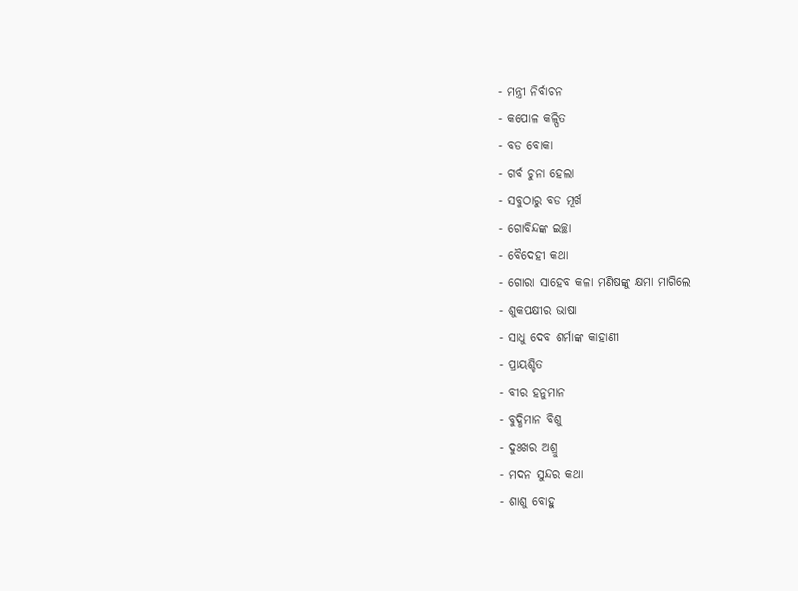- ମନ୍ତ୍ରୀ ନିର୍ବାଚନ
- କପୋଳ କଳ୍ପିତ
- ବଡ ବୋକା
- ଗର୍ବ ଚୁନା ହେଲା
- ସବୁଠାରୁ ବଡ ମୂର୍ଖ
- ଗୋବିନ୍ଦଙ୍କ ଇଚ୍ଛା
- ବୈଦେହୀ କଥା
- ଗୋରା ସାହେବ କଳା ମଣିଷଙ୍କୁ କ୍ଷମା ମାଗିଲେ
- ଶୁକପକ୍ଷୀର ଭାଷା
- ସାଧୁ ଦେବ ଶର୍ମାଙ୍କ କାହାଣୀ
- ପ୍ରାୟଶ୍ଚିତ
- ବୀର ହନୁମାନ
- ବୁଦ୍ଧିମାନ ବିଶୁ
- ଦୁଃଖର ଅଶ୍ରୁ
- ମଦନ ସୁନ୍ଦର କଥା
- ଶାଶୁ ବୋହୁ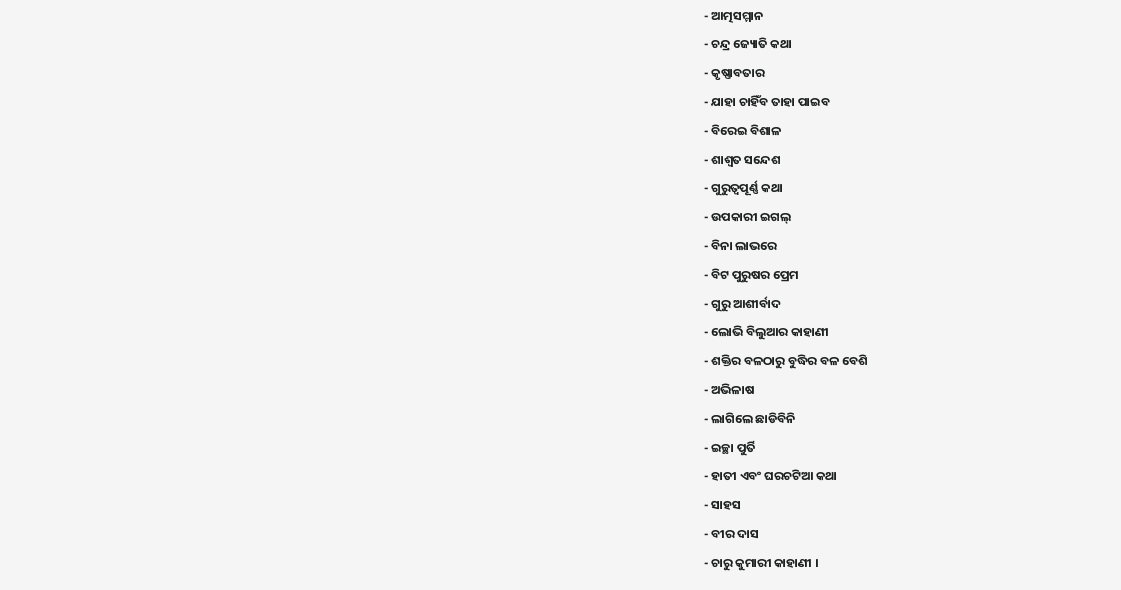- ଆତ୍ମସମ୍ମାନ
- ଚନ୍ଦ୍ର ଜ୍ୟୋତି କଥା
- କୃଷ୍ଣାବତାର
- ଯାହା ଚାହିଁବ ତାହା ପାଇବ
- ବିରେଇ ବିଶାଳ
- ଶାଶ୍ୱତ ସନ୍ଦେଶ
- ଗୁରୁତ୍ୱପୂର୍ଣ୍ଣ କଥା
- ଉପକାରୀ ଇଗଲ୍
- ବିନା ଲାଭରେ
- ବିଟ ପୁରୁଷର ପ୍ରେମ
- ଗୁରୁ ଆଶୀର୍ବାଦ
- ଲୋଭି ବିଲୁଆର କାହାଣୀ
- ଶକ୍ତିର ବଳଠାରୁ ବୁଦ୍ଧିର ବଳ ବେଶି
- ଅଭିଳାଷ
- ଲାଗିଲେ ଛାଡିବିନି
- ଇଚ୍ଛା ପୁର୍ତି
- ହାତୀ ଏବଂ ଘରଚଟିଆ କଥା
- ସାହସ
- ବୀର ଦାସ
- ଚାରୁ କୁମାରୀ କାହାଣୀ ।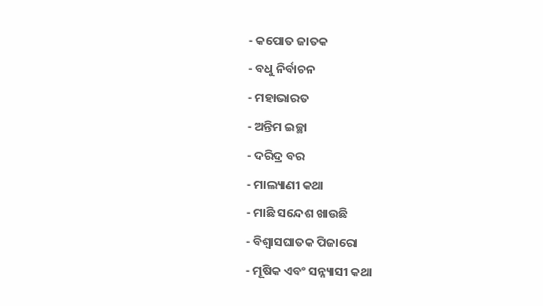- କପୋତ ଜାତକ
- ବଧୁ ନିର୍ବାଚନ
- ମହାଭାରତ
- ଅନ୍ତିମ ଇଚ୍ଛା
- ଦରିଦ୍ର ବର
- ମାଲ୍ୟାଣୀ କଥା
- ମାଛି ସନ୍ଦେଶ ଖାଉଛି
- ବିଶ୍ୱାସଘାତକ ପିଜାରୋ
- ମୂଷିକ ଏବଂ ସନ୍ନ୍ୟାସୀ କଥା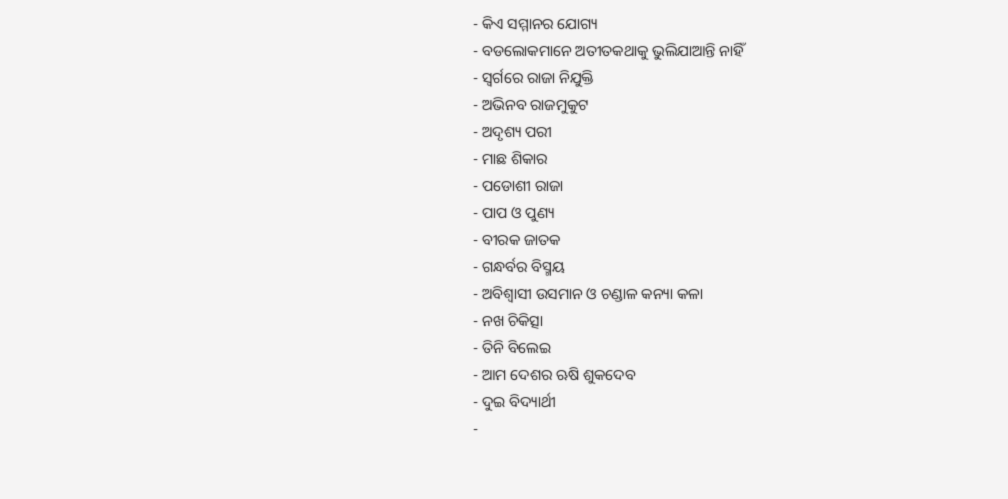- କିଏ ସମ୍ମାନର ଯୋଗ୍ୟ
- ବଡଲୋକମାନେ ଅତୀତକଥାକୁ ଭୁଲିଯାଆନ୍ତି ନାହିଁ
- ସ୍ୱର୍ଗରେ ରାଜା ନିଯୁକ୍ତି
- ଅଭିନବ ରାଜମୁକୁଟ
- ଅଦୃଶ୍ୟ ପରୀ
- ମାଛ ଶିକାର
- ପଡୋଶୀ ରାଜା
- ପାପ ଓ ପୁଣ୍ୟ
- ବୀରକ ଜାତକ
- ଗନ୍ଧର୍ବର ବିସ୍ମୟ
- ଅବିଶ୍ୱାସୀ ଉସମାନ ଓ ଚଣ୍ଡାଳ କନ୍ୟା କଳା
- ନଖ ଚିକିତ୍ସା
- ତିନି ବିଲେଇ
- ଆମ ଦେଶର ଋଷି ଶୁକଦେବ
- ଦୁଇ ବିଦ୍ୟାର୍ଥୀ
-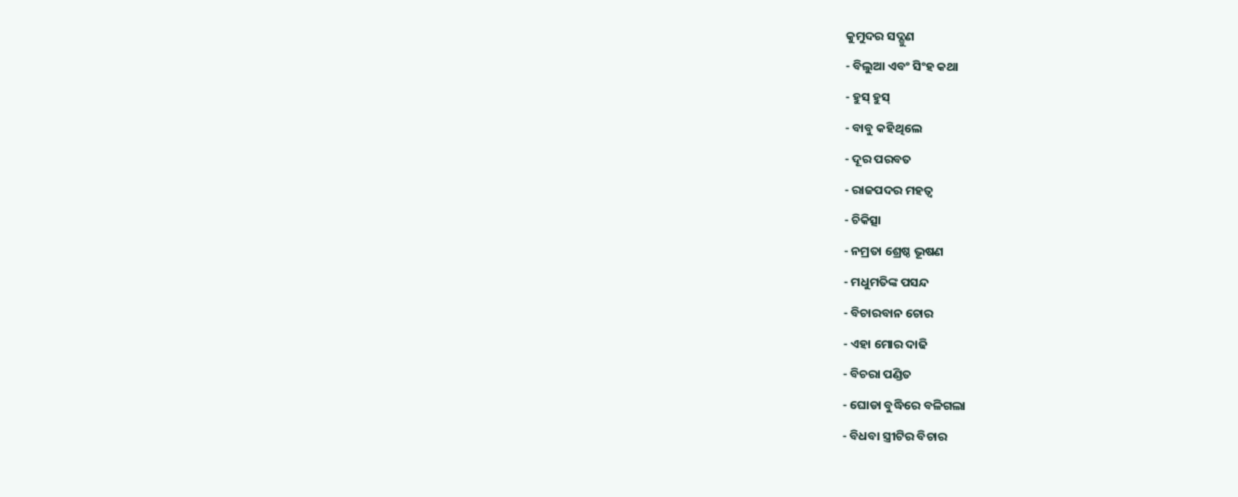କୁମୁଦର ସଦ୍ଗୁଣ
- ବିଲୁଆ ଏବଂ ସିଂହ କଥା
- ହୁସ୍ ହୁସ୍
- ବାବୁ କହିଥିଲେ
- ଦୂର ପରବତ
- ରାଜପଦର ମହତ୍ୱ
- ଚିକିତ୍ସା
- ନମ୍ରତା ଶ୍ରେଷ୍ଠ ଭୂଷଣ
- ମଧୁମତିଙ୍କ ପସନ୍ଦ
- ବିଚାରବାନ ଚୋର
- ଏହା ମୋର ଦାଢି
- ବିଚରା ପଣ୍ଡିତ
- ଘୋଡା ବୁଦ୍ଧିରେ ବଳିଗଲା
- ବିଧବା ସ୍ତ୍ରୀଟିର ବିଚାର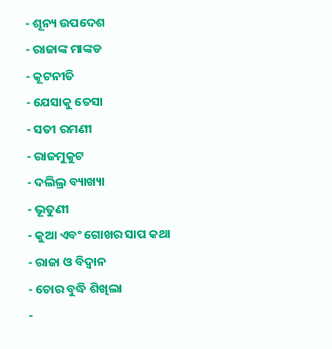- ଶୂନ୍ୟ ଉପଦେଶ
- ରାଜାଙ୍କ ମାଙ୍କଡ
- କୂଟନୀତି
- ଯେସାକୁ ତେସା
- ସତୀ ରମଣୀ
- ରାଜମୁକୁଟ
- ଦଲିଲ୍ର ବ୍ୟାଖ୍ୟା
- ଭୂତୁଣୀ
- କୁଆ ଏବଂ ଗୋଖର ସାପ କଥା
- ରାଜା ଓ ବିଦ୍ୱାନ
- ଚୋର ବୁଦ୍ଧି ଶିଖିଲା
-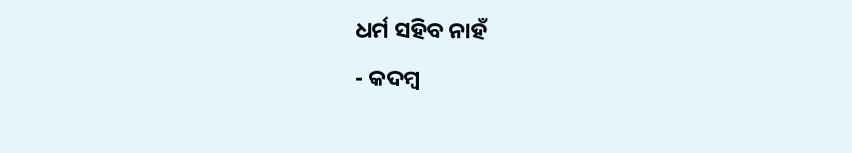ଧର୍ମ ସହିବ ନାହଁ
- କଦମ୍ବ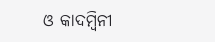ଓ କାଦମ୍ବିନୀ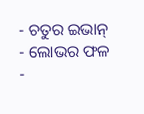- ଚତୁର ଇଭାନ୍
- ଲୋଭର ଫଳ
-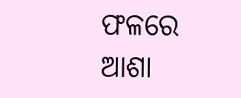ଫଳରେ ଆଶା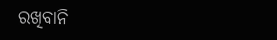ରଖିବାନି